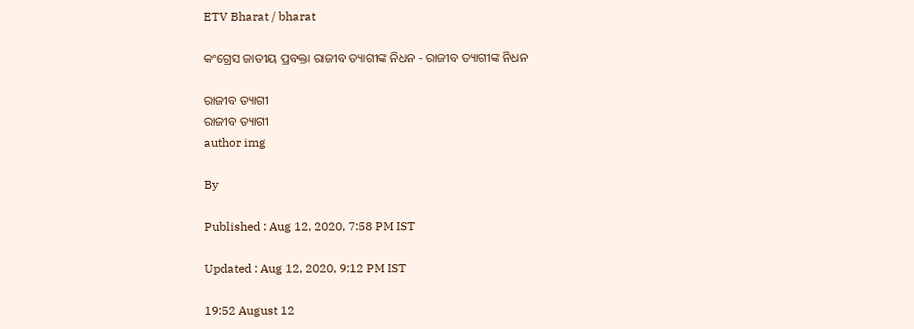ETV Bharat / bharat

କଂଗ୍ରେସ ଜାତୀୟ ପ୍ରବକ୍ତା ରାଜୀବ ତ୍ୟାଗୀଙ୍କ ନିଧନ - ରାଜୀବ ତ୍ୟାଗୀଙ୍କ ନିଧନ

ରାଜୀବ ତ୍ୟାଗୀ
ରାଜୀବ ତ୍ୟାଗୀ
author img

By

Published : Aug 12, 2020, 7:58 PM IST

Updated : Aug 12, 2020, 9:12 PM IST

19:52 August 12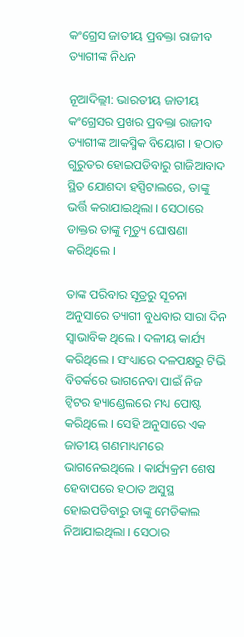କଂଗ୍ରେସ ଜାତୀୟ ପ୍ରବକ୍ତା ରାଜୀବ ତ୍ୟାଗୀଙ୍କ ନିଧନ

ନୂଆଦିଲ୍ଲୀ: ଭାରତୀୟ ଜାତୀୟ କଂଗ୍ରେସର ପ୍ରଖର ପ୍ରବକ୍ତା ରାଜୀବ ତ୍ୟାଗୀଙ୍କ ଆକସ୍ମିକ ବିୟୋଗ । ହଠାତ ଗୁରୁତର ହୋଇପଡିବାରୁ ଗାଜିଆବାଦ ସ୍ଥିତ ଯୋଶଦା ହସ୍ପିଟାଲରେ, ତାଙ୍କୁ ଭର୍ତ୍ତି କରାଯାଇଥିଲା । ସେଠାରେ ଡାକ୍ତର ତାଙ୍କୁ ମୃତ୍ୟୁ ଘୋଷଣା କରିଥିଲେ ।

ତାଙ୍କ ପରିବାର ସୂତ୍ରରୁ ସୂଚନା ଅନୁସାରେ ତ୍ୟାଗୀ ବୁଧବାର ସାରା ଦିନ ସ୍ବାଭାବିକ ଥିଲେ । ଦଳୀୟ କାର୍ଯ୍ୟ କରିଥିଲେ । ସଂଧ୍ୟାରେ ଦଳପକ୍ଷରୁ ଟିଭି ବିତର୍କରେ ଭାଗନେବା ପାଇଁ ନିଜ ଟ୍ବିଟର ହ୍ୟାଣ୍ଡେଲରେ ମଧ୍ୟ ପୋଷ୍ଟ କରିଥିଲେ । ସେହି ଅନୁସାରେ ଏକ ଜାତୀୟ ଗଣମାଧ୍ୟମରେ ଭାଗନେଇଥିଲେ । କାର୍ଯ୍ୟକ୍ରମ ଶେଷ ହେବାପରେ ହଠାତ ଅସୁସ୍ଥ ହୋଇପଡିବାରୁ ତାଙ୍କୁ ମେଡିକାଲ ନିଆଯାଇଥିଲା । ସେଠାର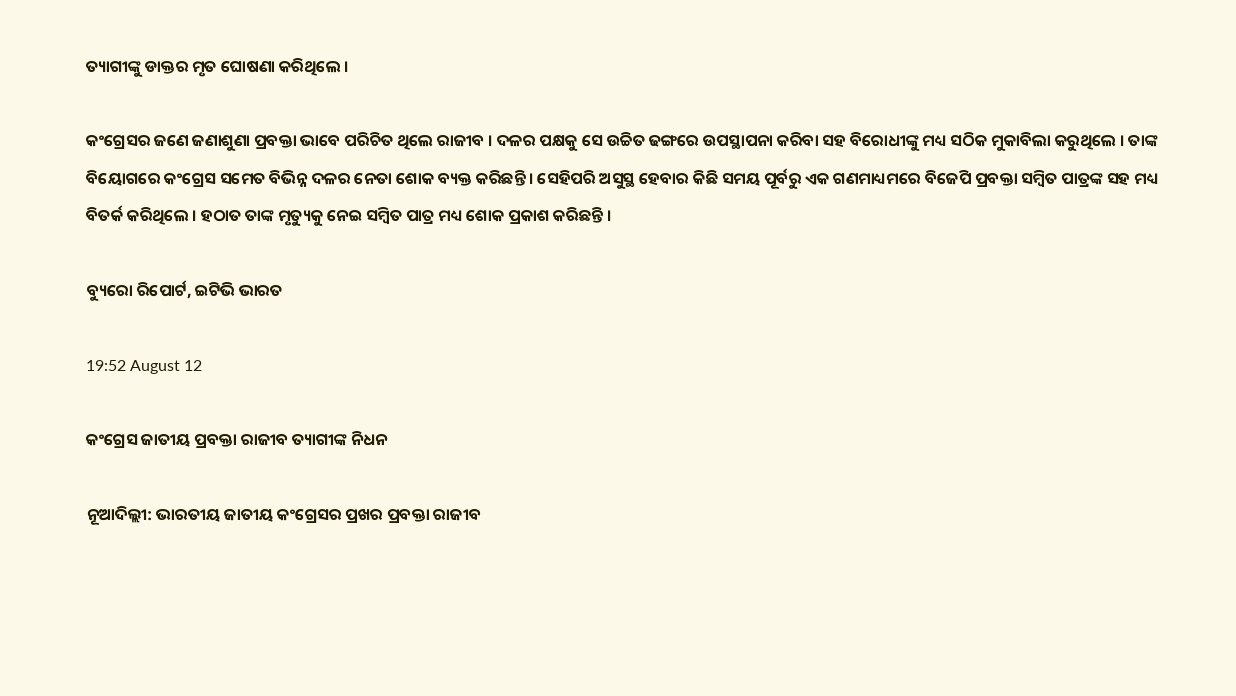ତ୍ୟାଗୀଙ୍କୁ ଡାକ୍ତର ମୃତ ଘୋଷଣା କରିଥିଲେ ।

କଂଗ୍ରେସର ଜଣେ ଜଣାଶୁଣା ପ୍ରବକ୍ତା ଭାବେ ପରିଚିତ ଥିଲେ ରାଜୀବ । ଦଳର ପକ୍ଷକୁ ସେ ଉଚ୍ଚିତ ଢଙ୍ଗରେ ଉପସ୍ଥାପନା କରିବା ସହ ବିରୋଧୀଙ୍କୁ ମଧ୍ୟ ସଠିକ ମୁକାବିଲା କରୁଥିଲେ । ତାଙ୍କ ବିୟୋଗରେ କଂଗ୍ରେସ ସମେତ ବିଭିନ୍ନ ଦଳର ନେତା ଶୋକ ବ୍ୟକ୍ତ କରିଛନ୍ତି । ସେହିପରି ଅସୁସ୍ଥ ହେବାର କିଛି ସମୟ ପୂର୍ବରୁ ଏକ ଗଣମାଧ୍ୟମରେ ବିଜେପି ପ୍ରବକ୍ତା ସମ୍ବିତ ପାତ୍ରଙ୍କ ସହ ମଧ୍ୟ ବିତର୍କ କରିଥିଲେ । ହଠାତ ତାଙ୍କ ମୃତ୍ୟୁକୁ ନେଇ ସମ୍ବିତ ପାତ୍ର ମଧ୍ୟ ଶୋକ ପ୍ରକାଶ କରିଛନ୍ତି ।

ବ୍ୟୁରୋ ରିପୋର୍ଟ, ଇଟିଭି ଭାରତ

19:52 August 12

କଂଗ୍ରେସ ଜାତୀୟ ପ୍ରବକ୍ତା ରାଜୀବ ତ୍ୟାଗୀଙ୍କ ନିଧନ

ନୂଆଦିଲ୍ଲୀ: ଭାରତୀୟ ଜାତୀୟ କଂଗ୍ରେସର ପ୍ରଖର ପ୍ରବକ୍ତା ରାଜୀବ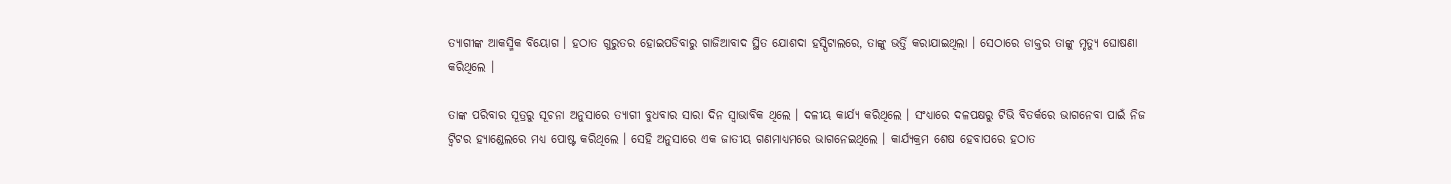ତ୍ୟାଗୀଙ୍କ ଆକସ୍ମିକ ବିୟୋଗ । ହଠାତ ଗୁରୁତର ହୋଇପଡିବାରୁ ଗାଜିଆବାଦ ସ୍ଥିତ ଯୋଶଦା ହସ୍ପିଟାଲରେ, ତାଙ୍କୁ ଭର୍ତ୍ତି କରାଯାଇଥିଲା । ସେଠାରେ ଡାକ୍ତର ତାଙ୍କୁ ମୃତ୍ୟୁ ଘୋଷଣା କରିଥିଲେ ।

ତାଙ୍କ ପରିବାର ସୂତ୍ରରୁ ସୂଚନା ଅନୁସାରେ ତ୍ୟାଗୀ ବୁଧବାର ସାରା ଦିନ ସ୍ବାଭାବିକ ଥିଲେ । ଦଳୀୟ କାର୍ଯ୍ୟ କରିଥିଲେ । ସଂଧ୍ୟାରେ ଦଳପକ୍ଷରୁ ଟିଭି ବିତର୍କରେ ଭାଗନେବା ପାଇଁ ନିଜ ଟ୍ବିଟର ହ୍ୟାଣ୍ଡେଲରେ ମଧ୍ୟ ପୋଷ୍ଟ କରିଥିଲେ । ସେହି ଅନୁସାରେ ଏକ ଜାତୀୟ ଗଣମାଧ୍ୟମରେ ଭାଗନେଇଥିଲେ । କାର୍ଯ୍ୟକ୍ରମ ଶେଷ ହେବାପରେ ହଠାତ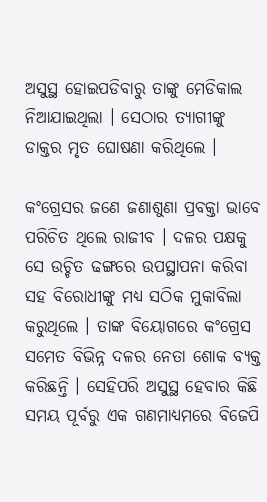ଅସୁସ୍ଥ ହୋଇପଡିବାରୁ ତାଙ୍କୁ ମେଡିକାଲ ନିଆଯାଇଥିଲା । ସେଠାର ତ୍ୟାଗୀଙ୍କୁ ଡାକ୍ତର ମୃତ ଘୋଷଣା କରିଥିଲେ ।

କଂଗ୍ରେସର ଜଣେ ଜଣାଶୁଣା ପ୍ରବକ୍ତା ଭାବେ ପରିଚିତ ଥିଲେ ରାଜୀବ । ଦଳର ପକ୍ଷକୁ ସେ ଉଚ୍ଚିତ ଢଙ୍ଗରେ ଉପସ୍ଥାପନା କରିବା ସହ ବିରୋଧୀଙ୍କୁ ମଧ୍ୟ ସଠିକ ମୁକାବିଲା କରୁଥିଲେ । ତାଙ୍କ ବିୟୋଗରେ କଂଗ୍ରେସ ସମେତ ବିଭିନ୍ନ ଦଳର ନେତା ଶୋକ ବ୍ୟକ୍ତ କରିଛନ୍ତି । ସେହିପରି ଅସୁସ୍ଥ ହେବାର କିଛି ସମୟ ପୂର୍ବରୁ ଏକ ଗଣମାଧ୍ୟମରେ ବିଜେପି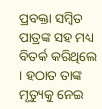ପ୍ରବକ୍ତା ସମ୍ବିତ ପାତ୍ରଙ୍କ ସହ ମଧ୍ୟ ବିତର୍କ କରିଥିଲେ । ହଠାତ ତାଙ୍କ ମୃତ୍ୟୁକୁ ନେଇ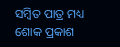ସମ୍ବିତ ପାତ୍ର ମଧ୍ୟ ଶୋକ ପ୍ରକାଶ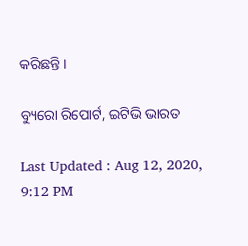କରିଛନ୍ତି ।

ବ୍ୟୁରୋ ରିପୋର୍ଟ, ଇଟିଭି ଭାରତ

Last Updated : Aug 12, 2020, 9:12 PM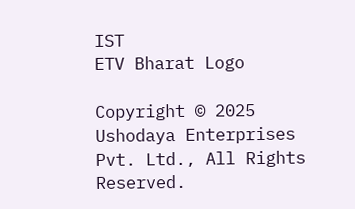IST
ETV Bharat Logo

Copyright © 2025 Ushodaya Enterprises Pvt. Ltd., All Rights Reserved.